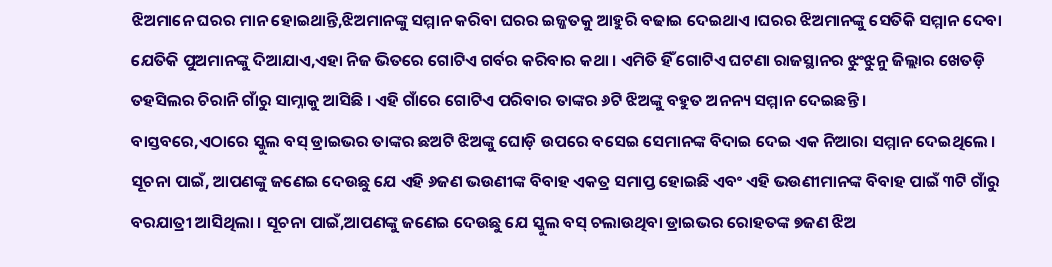ଝିଅମାନେ ଘରର ମାନ ହୋଇଥାନ୍ତି,ଝିଅମାନଙ୍କୁ ସମ୍ମାନ କରିବା ଘରର ଇଜ୍ଜତକୁ ଆହୁରି ବଢାଇ ଦେଇଥାଏ ।ଘରର ଝିଅମାନଙ୍କୁ ସେତିକି ସମ୍ମାନ ଦେବା ଯେତିକି ପୁଅମାନଙ୍କୁ ଦିଆଯାଏ,ଏହା ନିଜ ଭିତରେ ଗୋଟିଏ ଗର୍ବର କରିବାର କଥା । ଏମିତି ହିଁ ଗୋଟିଏ ଘଟଣା ରାଜସ୍ଥାନର ଝୁଂଝୁନୁ ଜିଲ୍ଲାର ଖେତଡ଼ି ତହସିଲର ଚିରାନି ଗାଁରୁ ସାମ୍ନାକୁ ଆସିଛି । ଏହି ଗାଁରେ ଗୋଟିଏ ପରିବାର ତାଙ୍କର ୬ଟି ଝିଅଙ୍କୁ ବହୁତ ଅନନ୍ୟ ସମ୍ମାନ ଦେଇଛନ୍ତି ।
ବାସ୍ତବରେ,ଏଠାରେ ସ୍କୁଲ ବସ୍ ଡ୍ରାଇଭର ତାଙ୍କର ଛଅଟି ଝିଅଙ୍କୁ ଘୋଡ଼ି ଉପରେ ବସେଇ ସେମାନଙ୍କ ବିଦାଇ ଦେଇ ଏକ ନିଆରା ସମ୍ମାନ ଦେଇଥିଲେ । ସୂଚନା ପାଇଁ, ଆପଣଙ୍କୁ ଜଣେଇ ଦେଉଛୁ ଯେ ଏହି ୬ଜଣ ଭଉଣୀଙ୍କ ବିବାହ ଏକତ୍ର ସମାପ୍ତ ହୋଇଛି ଏବଂ ଏହି ଭଉଣୀମାନଙ୍କ ବିବାହ ପାଇଁ ୩ଟି ଗାଁରୁ ବରଯାତ୍ରୀ ଆସିଥିଲା । ସୂଚନା ପାଇଁ,ଆପଣଙ୍କୁ ଜଣେଇ ଦେଉଛୁ ଯେ ସ୍କୁଲ ବସ୍ ଚଲାଉଥିବା ଡ୍ରାଇଭର ରୋହତଙ୍କ ୭ଜଣ ଝିଅ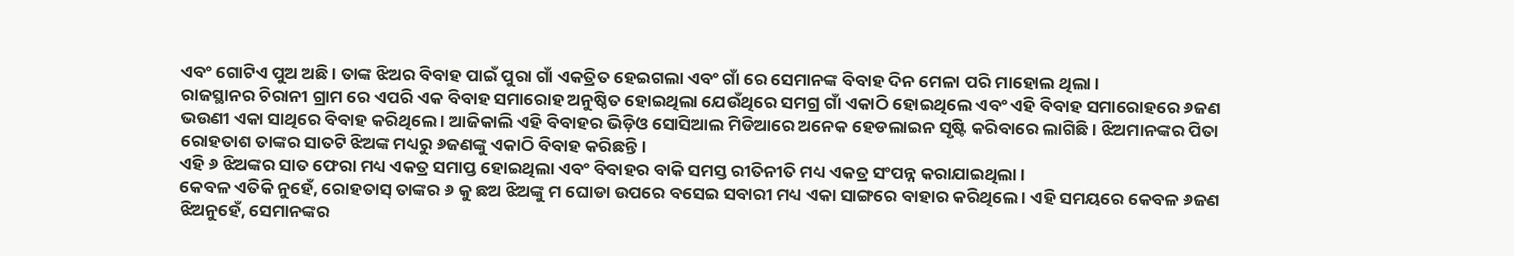ଏବଂ ଗୋଟିଏ ପୁଅ ଅଛି । ତାଙ୍କ ଝିଅର ବିବାହ ପାଇଁ ପୁରା ଗାଁ ଏକତ୍ରିତ ହେଇଗଲା ଏବଂ ଗାଁ ରେ ସେମାନଙ୍କ ବିବାହ ଦିନ ମେଳା ପରି ମାହୋଲ ଥିଲା ।
ରାଜସ୍ଥାନର ଚିରାନୀ ଗ୍ରାମ ରେ ଏପରି ଏକ ବିବାହ ସମାରୋହ ଅନୁଷ୍ଠିତ ହୋଇଥିଲା ଯେଉଁଥିରେ ସମଗ୍ର ଗାଁ ଏକାଠି ହୋଇଥିଲେ ଏବଂ ଏହି ବିବାହ ସମାରୋହରେ ୬ଜଣ ଭଉଣୀ ଏକା ସାଥିରେ ବିବାହ କରିଥିଲେ । ଆଜିକାଲି ଏହି ବିବାହର ଭିଡ଼ିଓ ସୋସିଆଲ ମିଡିଆରେ ଅନେକ ହେଡଲାଇନ ସୃଷ୍ଟି କରିବାରେ ଲାଗିଛି । ଝିଅମାନଙ୍କର ପିତା ରୋହତାଶ ତାଙ୍କର ସାତଟି ଝିଅଙ୍କ ମଧ୍ୟରୁ ୬ଜଣଙ୍କୁ ଏକାଠି ବିବାହ କରିଛନ୍ତି।
ଏହି ୬ ଝିଅଙ୍କର ସାତ ଫେରା ମଧ୍ୟ ଏକତ୍ର ସମାପ୍ତ ହୋଇଥିଲା ଏବଂ ବିବାହର ବାକି ସମସ୍ତ ରୀତିନୀତି ମଧ୍ୟ ଏକତ୍ର ସଂପନ୍ନ କରାଯାଇଥିଲା ।
କେବଳ ଏତିକି ନୁହେଁ, ରୋହତାସ୍ ତାଙ୍କର ୬ କୁ ଛଅ ଝିଅଙ୍କୁ ମ ଘୋଡା ଉପରେ ବସେଇ ସବାରୀ ମଧ୍ୟ ଏକା ସାଙ୍ଗରେ ବାହାର କରିଥିଲେ । ଏହି ସମୟରେ କେବଳ ୬ଜଣ ଝିଅନୁହେଁ, ସେମାନଙ୍କର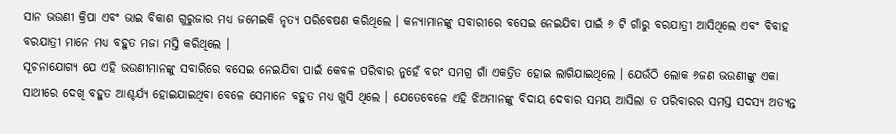ସାନ ଭଉଣୀ କ୍ରିପା ଏବଂ ଭାଇ ବିକାଶ ଗୁରୁଜାର ମଧ୍ୟ ଜମେଇକି ନୃତ୍ୟ ପରିବେଷଣ କରିଥିଲେ । କନ୍ୟାମାନଙ୍କୁ ସବାରୀରେ ବସେଇ ନେଇଯିବା ପାଇଁ ୬ ଟି ଗାଁରୁ ବରଯାତ୍ରୀ ଆସିଥିଲେ ଏବଂ ବିବାହ ବରଯାତ୍ରୀ ମାନେ ମଧ୍ୟ ବହୁତ ମଜା ମସ୍ତି କରିଥିଲେ ।
ସୂଚନାଯୋଗ୍ୟ ଯେ ଏହି ଭଉଣୀମାନଙ୍କୁ ସବାରିରେ ବସେଇ ନେଇଯିବା ପାଇଁ କେବଳ ପରିବାର ନୁହେଁ ବରଂ ସମଗ୍ର ଗାଁ ଏକତ୍ରିତ ହୋଇ ଲାଗିଯାଇଥିଲେ । ଯେଉଁଠି ଲୋକ ୬ଜଣ ଭଉଣୀଙ୍କୁ ଏକା ସାଥୀରେ ଦେଖି ବହୁତ ଆଶ୍ଚର୍ଯ୍ୟ ହୋଇଯାଇଥିବା ବେଳେ ସେମାନେ ବହୁତ ମଧ୍ୟ ଖୁସି ଥିଲେ । ଯେତେବେଳେ ଏହି ଝିଅମାନଙ୍କୁ ବିଦାୟ ଦେବାର ସମୟ ଆସିଲା ତ ପରିବାରର ସମସ୍ତ ସଦସ୍ୟ ଅତ୍ୟନ୍ତ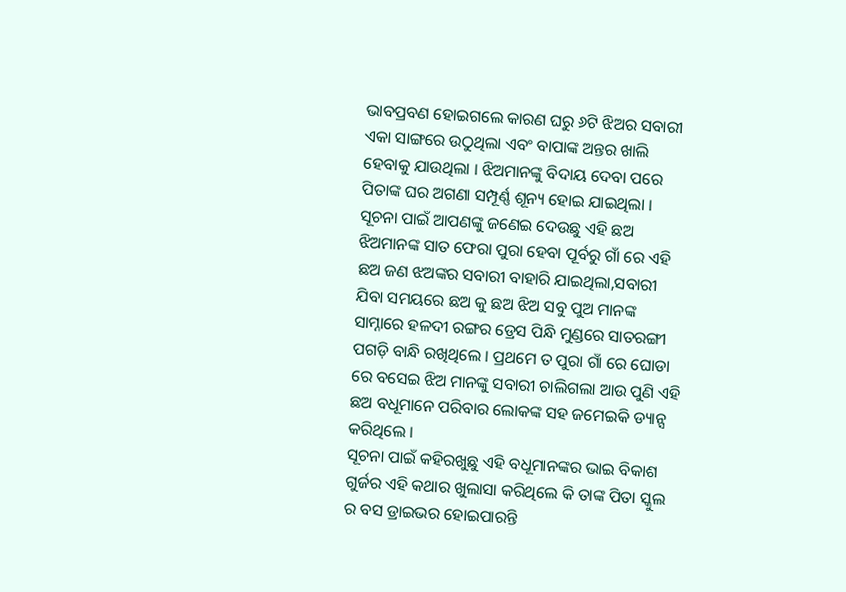ଭାବପ୍ରବଣ ହୋଇଗଲେ କାରଣ ଘରୁ ୬ଟି ଝିଅର ସବାରୀ ଏକା ସାଙ୍ଗରେ ଉଠୁଥିଲା ଏବଂ ବାପାଙ୍କ ଅନ୍ତର ଖାଲି ହେବାକୁ ଯାଉଥିଲା । ଝିଅମାନଙ୍କୁ ବିଦାୟ ଦେବା ପରେ ପିତାଙ୍କ ଘର ଅଗଣା ସମ୍ପୂର୍ଣ୍ଣ ଶୂନ୍ୟ ହୋଇ ଯାଇଥିଲା ।
ସୂଚନା ପାଇଁ ଆପଣଙ୍କୁ ଜଣେଇ ଦେଉଛୁ ଏହି ଛଅ ଝିଅମାନଙ୍କ ସାତ ଫେରା ପୁରା ହେବା ପୂର୍ବରୁ ଗାଁ ରେ ଏହି ଛଅ ଜଣ ଝଅଙ୍କର ସବାରୀ ବାହାରି ଯାଇଥିଲା,ସବାରୀ ଯିବା ସମୟରେ ଛଅ କୁ ଛଅ ଝିଅ ସବୁ ପୁଅ ମାନଙ୍କ ସାମ୍ନାରେ ହଳଦୀ ରଙ୍ଗର ଡ୍ରେସ ପିନ୍ଧି ମୁଣ୍ଡରେ ସାତରଙ୍ଗୀ ପଗଡ଼ି ବାନ୍ଧି ରଖିଥିଲେ । ପ୍ରଥମେ ତ ପୁରା ଗାଁ ରେ ଘୋଡା ରେ ବସେଇ ଝିଅ ମାନଙ୍କୁ ସବାରୀ ଚାଲିଗଲା ଆଉ ପୁଣି ଏହି ଛଅ ବଧୂମାନେ ପରିବାର ଲୋକଙ୍କ ସହ ଜମେଇକି ଡ୍ୟାନ୍ସ କରିଥିଲେ ।
ସୂଚନା ପାଇଁ କହିରଖୁଛୁ ଏହି ବଧୂମାନଙ୍କର ଭାଇ ବିକାଶ ଗୁର୍ଜର ଏହି କଥାର ଖୁଲାସା କରିଥିଲେ କି ତାଙ୍କ ପିତା ସ୍କୁଲ ର ବସ ଡ୍ରାଇଭର ହୋଇପାରନ୍ତି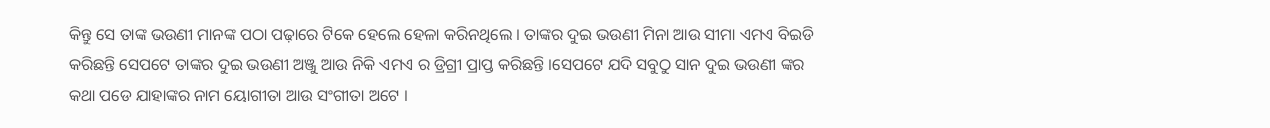କିନ୍ତୁ ସେ ତାଙ୍କ ଭଉଣୀ ମାନଙ୍କ ପଠା ପଢ଼ାରେ ଟିକେ ହେଲେ ହେଳା କରିନଥିଲେ । ତାଙ୍କର ଦୁଇ ଭଉଣୀ ମିନା ଆଉ ସୀମା ଏମଏ ବିଇଡି କରିଛନ୍ତି ସେପଟେ ତାଙ୍କର ଦୁଇ ଭଉଣୀ ଅଞ୍ଜୁ ଆଉ ନିକି ଏମଏ ର ଡ୍ରିଗ୍ରୀ ପ୍ରାପ୍ତ କରିଛନ୍ତି ।ସେପଟେ ଯଦି ସବୁଠୁ ସାନ ଦୁଇ ଭଉଣୀ ଙ୍କର କଥା ପଡେ ଯାହାଙ୍କର ନାମ ୟୋଗୀତା ଆଉ ସଂଗୀତା ଅଟେ ।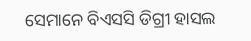ସେମାନେ ବିଏସସି ଡିଗ୍ରୀ ହାସଲ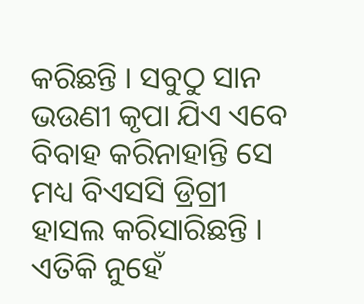କରିଛନ୍ତି । ସବୁଠୁ ସାନ ଭଉଣୀ କୃପା ଯିଏ ଏବେ ବିବାହ କରିନାହାନ୍ତି ସେ ମଧ୍ୟ ବିଏସସି ଡ୍ରିଗ୍ରୀ ହାସଲ କରିସାରିଛନ୍ତି । ଏତିକି ନୁହେଁ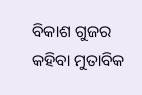ବିକାଶ ଗୁଜର କହିବା ମୁତାବିକ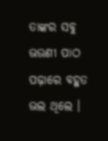ତାଙ୍କର ସବୁ ଭଉଣୀ ପାଠ ପଢ଼ାରେ ବହୁତ ଭଲ ଥିଲେ ।